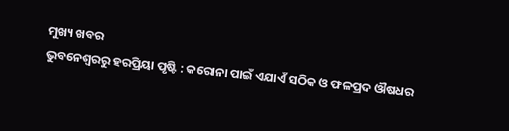ମୁଖ୍ୟ ଖବର
ଭୁବନେଶ୍ୱରରୁ ହରପ୍ରିୟା ପୃଷ୍ଟି : କରୋନା ପାଇଁ ଏଯାଏଁ ସଠିକ ଓ ଫଳପ୍ରଦ ଔଷଧର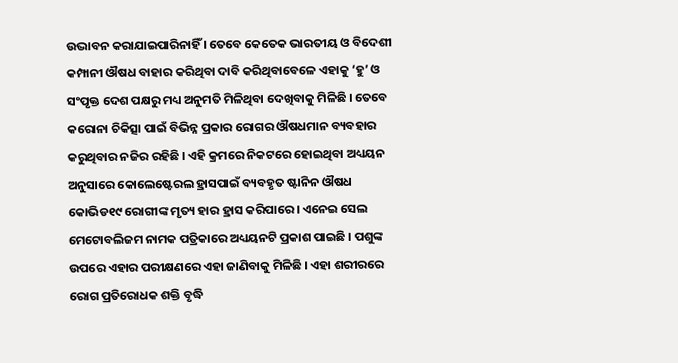ଉଦ୍ଭାବନ କରାଯାଇପାରିନାହିଁ । ତେବେ କେତେକ ଭାରତୀୟ ଓ ବିଦେଶୀ କମ୍ପାନୀ ଔଷଧ ବାହାର କରିଥିବା ଦାବି କରିଥିବାବେଳେ ଏହାକୁ ‘ହୁ’ ଓ ସଂପୃକ୍ତ ଦେଶ ପକ୍ଷରୁ ମଧ୍ୟ ଅନୁମତି ମିଳିଥିବା ଦେଖିବାକୁ ମିଳିଛି । ତେବେ କରୋନା ଚିକିତ୍ସା ପାଇଁ ବିଭିନ୍ନ ପ୍ରକାର ରୋଗର ଔଷଧମାନ ବ୍ୟବହାର କରୁଥିବାର ନଜିର ରହିଛି । ଏହି କ୍ରମରେ ନିକଟରେ ହୋଇଥିବା ଅଧ୍ୟୟନ ଅନୁସାରେ କୋଲେଷ୍ଟେରଲ ହ୍ରାସପାଇଁ ବ୍ୟବହୃତ ଷ୍ଟାନିନ ଔଷଧ କୋଭିଡ୧୯ ରୋଗୀଙ୍କ ମୃତ୍ୟ ହାର ହ୍ରାସ କରିପାରେ । ଏନେଇ ସେଲ ମେଟୋବଲିଜମ ନାମକ ପତ୍ରିକାରେ ଅଧ୍ୟୟନଟି ପ୍ରକାଶ ପାଇଛି । ପଶୁଙ୍କ ଉପରେ ଏହାର ପରୀକ୍ଷଣରେ ଏହା ଜାଣିବାକୁ ମିଳିଛି । ଏହା ଶରୀରରେ ରୋଗ ପ୍ରତିରୋଧକ ଶକ୍ତି ବୃଦ୍ଧି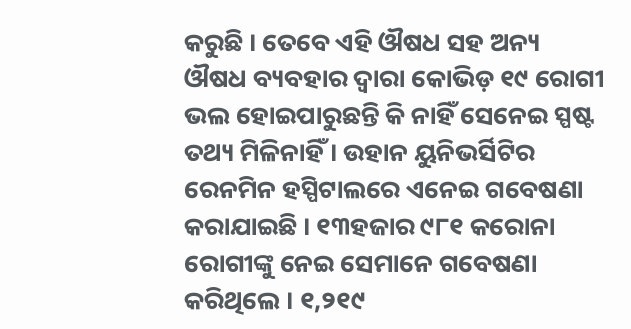କରୁଛି । ତେବେ ଏହି ଔଷଧ ସହ ଅନ୍ୟ ଔଷଧ ବ୍ୟବହାର ଦ୍ୱାରା କୋଭିଡ଼ ୧୯ ରୋଗୀ ଭଲ ହୋଇପାରୁଛନ୍ତି କି ନାହିଁ ସେନେଇ ସ୍ପଷ୍ଟ ତଥ୍ୟ ମିଳିନାହିଁ । ଉହାନ ୟୁନିଭର୍ସିଟିର ରେନମିନ ହସ୍ପିଟାଲରେ ଏନେଇ ଗବେଷଣା କରାଯାଇଛି । ୧୩ହଜାର ୯୮୧ କରୋନା ରୋଗୀଙ୍କୁ ନେଇ ସେମାନେ ଗବେଷଣା କରିଥିଲେ । ୧,୨୧୯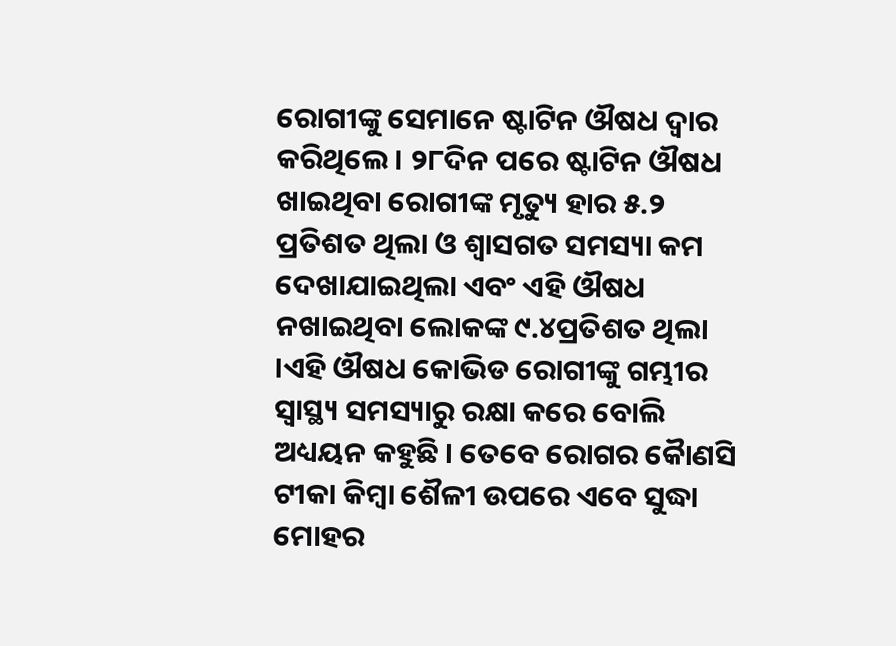ରୋଗୀଙ୍କୁ ସେମାନେ ଷ୍ଟାଟିନ ଔଷଧ ଦ୍ୱାର କରିଥିଲେ । ୨୮ଦିନ ପରେ ଷ୍ଟାଟିନ ଔଷଧ ଖାଇଥିବା ରୋଗୀଙ୍କ ମୃତ୍ୟୁ ହାର ୫.୨ ପ୍ରତିଶତ ଥିଲା ଓ ଶ୍ୱାସଗତ ସମସ୍ୟା କମ ଦେଖାଯାଇଥିଲା ଏବଂ ଏହି ଔଷଧ ନଖାଇଥିବା ଲୋକଙ୍କ ୯.୪ପ୍ରତିଶତ ଥିଲା ।ଏହି ଔଷଧ କୋଭିଡ ରୋଗୀଙ୍କୁ ଗମ୍ଭୀର ସ୍ୱାସ୍ଥ୍ୟ ସମସ୍ୟାରୁ ରକ୍ଷା କରେ ବୋଲି ଅଧ୍ୟୟନ କହୁଛି । ତେବେ ରୋଗର କୈାଣସି ଟୀକା କିମ୍ବା ଶୈଳୀ ଉପରେ ଏବେ ସୁଦ୍ଧା ମୋହର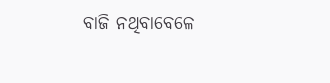ବାଜି ନଥିବାବେଳେ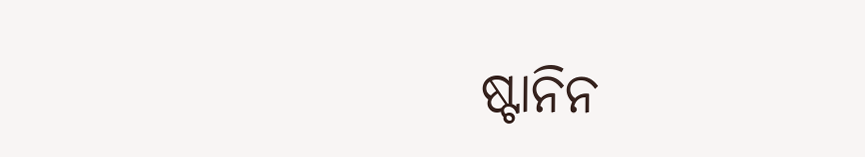ଷ୍ଟାନିନ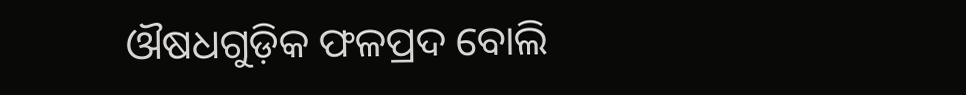ଔଷଧଗୁଡ଼ିକ ଫଳପ୍ରଦ ବୋଲି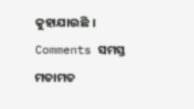କୁହାଯାଉଛି ।
Comments ସମସ୍ତ ମତାମତ